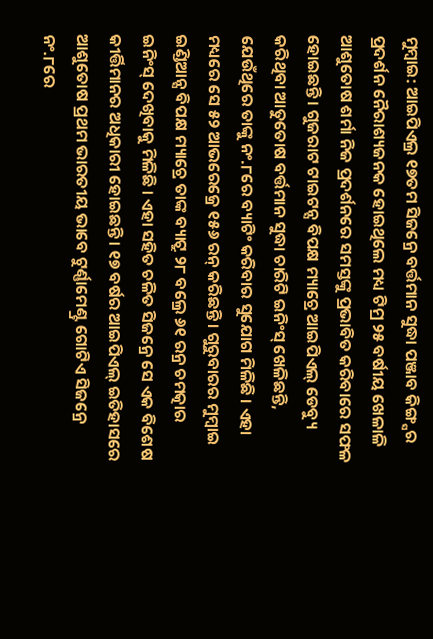ମୁମ୍ବାଇ: ଆଇପିଏଲ୍ର ୧୭ତମ ସିଜନ୍ରେ ବର୍ତ୍ତମାନ ସୁଦ୍ଧା ପଞ୍ଜାବ କିଙ୍ଗ୍ସର ପ୍ରଦର୍ଶନ ନୈରାଶ୍ୟଜନକ ହୋଇଥିଲେ ମଧ୍ୟ ଟିମ୍ର ୨୫ ବର୍ଷୀୟ ଖେଳାଳି ଆଶୁତୋଷ ଶର୍ମା ନିଜ ପ୍ରଦର୍ଶନରେ ସମସ୍ତଙ୍କୁ ପ୍ରଭାବିତ କରିବାରେ ସଫଳ ହୋଇଛନ୍ତି । ଗୁଜରାଟ ଟାଇଟନ୍ସ ବିପକ୍ଷ ମ୍ୟାଚ୍ରେ ଆଇପିଏଲ୍ ଡେବ୍ୟୁ କରିଥିବା ଆତୁତୋଷ ବର୍ତ୍ତମାନ ସୁଦ୍ଧା ଚାରିଟି ଇନିଂସ୍ ଖେଳିଛନ୍ତି, ଯେଉଁଥିରେ ତାଙ୍କୁ ନଂ.୮ରେ ବ୍ୟାଟିଂ କରିବାର ସୁଯୋଗ ମିଳିଛି । ଏହା ମଧ୍ୟରେ ସେ ୫୨ ଆଭରେଜ୍ରେ ୧୫୬ ରନ୍ କରିଛନ୍ତି । ଗୁରୁବାରର ମୁମ୍ବାଇ ଇଣ୍ଡିଆନ୍ସ ବିପକ୍ଷ ମ୍ୟାଚ୍ରେ ତାଙ୍କ ବ୍ୟାଟ୍ରୁ ୨୮ ବଲ୍ରେ ୬୧ ରନ୍ର ଚମତ୍କାର ଇନିଂସ୍ ଦେଖିବାକୁ ମିଳିଛି । ଏହା ସହିତ ଚଳିତ ସିଜନ୍ରେ ସେ ଏକ ବିଶେଷ କୀର୍ତ୍ତିମାନର ଅଧିକାରୀ ହୋଇଛନ୍ତି । ୧୭ ବର୍ଷର ଆଇପିଏଲ୍ ଇତିହାସରେ ଆଶୁତୋଷ ପ୍ରଥମ ଭାରତୀୟ ଭାବେ ଟୁର୍ଣ୍ଣାମେଣ୍ଟ୍ର ଗୋଟିଏ ସିଜନ୍ରେ ନଂ.୮ରେ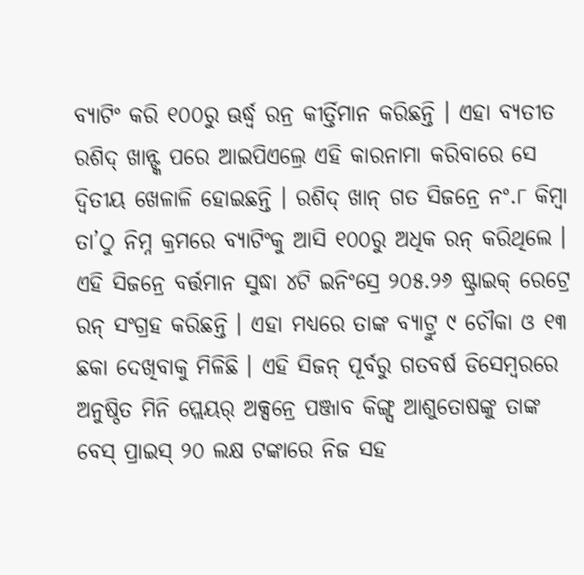ବ୍ୟାଟିଂ କରି ୧୦୦ରୁ ଊର୍ଦ୍ଧ୍ୱ ରନ୍ର କୀର୍ତ୍ତିମାନ କରିଛନ୍ତି । ଏହା ବ୍ୟତୀତ ରଶିଦ୍ ଖାନ୍ଙ୍କ ପରେ ଆଇପିଏଲ୍ରେ ଏହି କାରନାମା କରିବାରେ ସେ ଦ୍ୱିତୀୟ ଖେଳାଳି ହୋଇଛନ୍ତି । ରଶିଦ୍ ଖାନ୍ ଗତ ସିଜନ୍ରେ ନଂ.୮ କିମ୍ବା ତା’ଠୁ ନିମ୍ନ କ୍ରମରେ ବ୍ୟାଟିଂକୁ ଆସି ୧୦୦ରୁ ଅଧିକ ରନ୍ କରିଥିଲେ । ଏହି ସିଜନ୍ରେ ବର୍ତ୍ତମାନ ସୁଦ୍ଧା ୪ଟି ଇନିଂସ୍ରେ ୨୦୫.୨୬ ଷ୍ଟ୍ରାଇକ୍ ରେଟ୍ରେ ରନ୍ ସଂଗ୍ରହ କରିଛନ୍ତି । ଏହା ମଧ୍ୟରେ ତାଙ୍କ ବ୍ୟାଟ୍ରୁ ୯ ଚୌକା ଓ ୧୩ ଛକା ଦେଖିବାକୁ ମିଳିଛି । ଏହି ସିଜନ୍ ପୂର୍ବରୁ ଗତବର୍ଷ ଡିସେମ୍ବରରେ ଅନୁଷ୍ଠିତ ମିନି ପ୍ଲେୟର୍ ଅକ୍ସନ୍ରେ ପଞ୍ଜାବ କିଙ୍ଗ୍ସ ଆଶୁତୋଷଙ୍କୁ ତାଙ୍କ ବେସ୍ ପ୍ରାଇସ୍ ୨୦ ଲକ୍ଷ ଟଙ୍କାରେ ନିଜ ସହ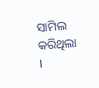ସାମିଲ କରିଥିଲା ।